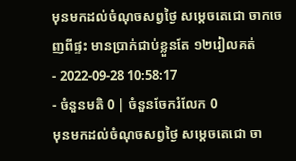មុនមកដល់ចំណុចសព្វថ្ងៃ សម្ដេចតេជោ ចាកចេញពីផ្ទះ មានប្រាក់ជាប់ខ្លួនតែ ១២រៀលគត់
- 2022-09-28 10:58:17
- ចំនួនមតិ 0 | ចំនួនចែករំលែក 0
មុនមកដល់ចំណុចសព្វថ្ងៃ សម្ដេចតេជោ ចា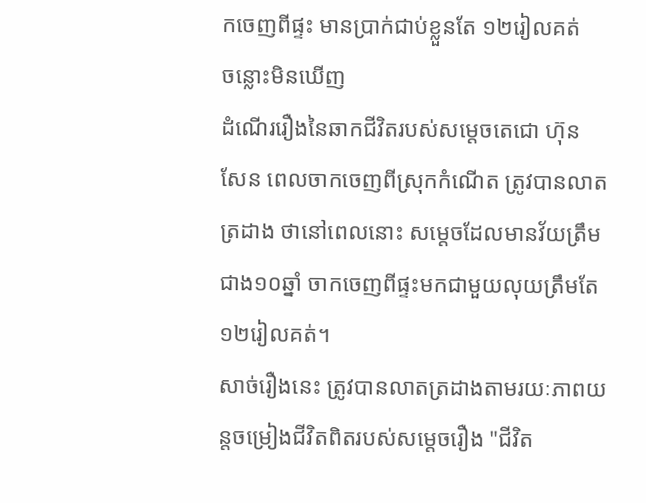កចេញពីផ្ទះ មានប្រាក់ជាប់ខ្លួនតែ ១២រៀលគត់
ចន្លោះមិនឃើញ
ដំណើររឿងនៃឆាកជីវិតរបស់សម្ដេចតេជោ ហ៊ុន សែន ពេលចាកចេញពីស្រុកកំណើត ត្រូវបានលាតត្រដាង ថានៅពេលនោះ សម្ដេចដែលមានវ័យត្រឹមជាង១០ឆ្នាំ ចាកចេញពីផ្ទះមកជាមួយលុយត្រឹមតែ ១២រៀលគត់។
សាច់រឿងនេះ ត្រូវបានលាតត្រដាងតាមរយៈភាពយន្តចម្រៀងជីវិតពិតរបស់សម្ដេចរឿង "ជីវិត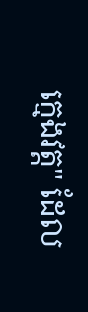ក្មេងវត្ត" ដែល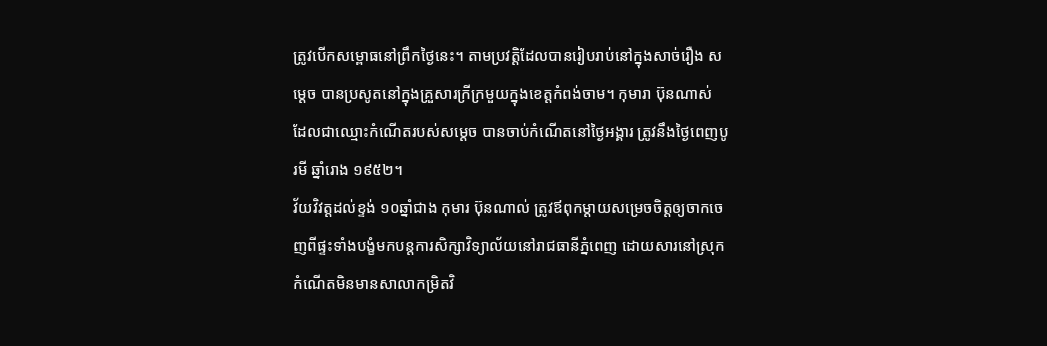ត្រូវបើកសម្ពោធនៅព្រឹកថ្ងៃនេះ។ តាមប្រវត្តិដែលបានរៀបរាប់នៅក្នុងសាច់រឿង សម្ដេច បានប្រសូតនៅក្នុងគ្រួសារក្រីក្រមួយក្នុងខេត្តកំពង់ចាម។ កុមារា ប៊ុនណាស់ ដែលជាឈ្មោះកំណើតរបស់សម្ដេច បានចាប់កំណើតនៅថ្ងៃអង្គារ ត្រូវនឹងថ្ងៃពេញបូរមី ឆ្នាំរោង ១៩៥២។
វ័យវិវត្តដល់ខ្ទង់ ១០ឆ្នាំជាង កុមារ ប៊ុនណាល់ ត្រូវឪពុកម្ដាយសម្រេចចិត្តឲ្យចាកចេញពីផ្ទះទាំងបង្ខំមកបន្តការសិក្សាវិទ្យាល័យនៅរាជធានីភ្នំពេញ ដោយសារនៅស្រុកកំណើតមិនមានសាលាកម្រិតវិ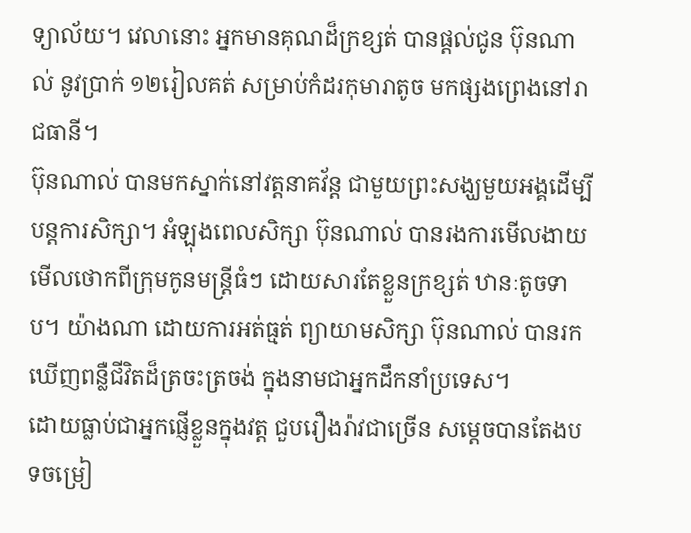ទ្យាល័យ។ វេលានោះ អ្នកមានគុណដ៏ក្រខ្សត់ បានផ្ដល់ជូន ប៊ុនណាល់ នូវប្រាក់ ១២រៀលគត់ សម្រាប់កំដរកុមារាតូច មកផ្សងព្រេងនៅរាជធានី។
ប៊ុនណាល់ បានមកស្នាក់នៅវត្តនាគវ័ន្ត ជាមួយព្រះសង្ឃមួយអង្គដើម្បីបន្តការសិក្សា។ អំឡុងពេលសិក្សា ប៊ុនណាល់ បានរងការមើលងាយ មើលថោកពីក្រុមកូនមន្ត្រីធំៗ ដោយសារតែខ្លួនក្រខ្សត់ ឋានៈតូចទាប។ យ៉ាងណា ដោយការអត់ធ្មត់ ព្យាយាមសិក្សា ប៊ុនណាល់ បានរកឃើញពន្លឺជីវិតដ៏ត្រចះត្រចង់ ក្នុងនាមជាអ្នកដឹកនាំប្រទេស។
ដោយធ្លាប់ជាអ្នកផ្ញើខ្លួនក្នុងវត្ត ជួបរឿងរ៉ាវជាច្រើន សម្ដេចបានតែងបទចម្រៀ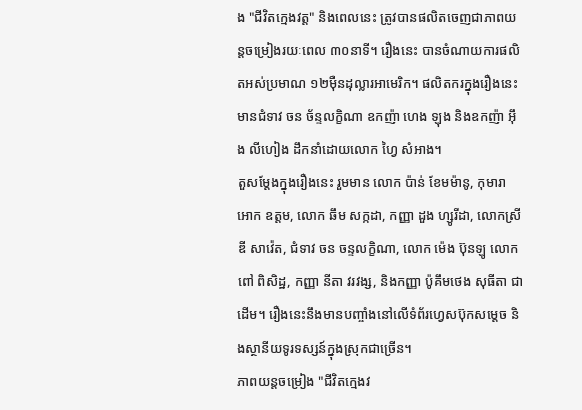ង "ជីវិតក្មេងវត្ត" និងពេលនេះ ត្រូវបានផលិតចេញជាភាពយន្តចម្រៀងរយៈពេល ៣០នាទី។ រឿងនេះ បានចំណាយការផលិតអស់ប្រមាណ ១២ម៉ឺនដុល្លារអាមេរិក។ ផលិតករក្នុងរឿងនេះ មានជំទាវ ចន ច័ន្ទលក្ខិណា ឧកញ៉ា ហេង ឡុង និងឧកញ៉ា អ៊ឹង លីហៀង ដឹកនាំដោយលោក ហ្វៃ សំអាង។
តួសម្ដែងក្នុងរឿងនេះ រួមមាន លោក ប៉ាន់ ខែមម៉ានូ, កុមារា អោក ឧត្តម, លោក ឆឹម សក្កដា, កញ្ញា ដួង ហ្សូរីដា, លោកស្រី ឌី សាវ៉េត, ជំទាវ ចន ចន្ទលក្ខិណា, លោក ម៉េង ប៊ុនឡូ លោក ពៅ ពិសិដ្ឋ, កញ្ញា នីតា វរវង្ស, និងកញ្ញា ប៉ូគឹមថេង សុធីតា ជាដើម។ រឿងនេះនឹងមានបញ្ចាំងនៅលើទំព័រហ្វេសប៊ុកសម្ដេច និងស្ថានីយទូរទស្សន៍ក្នុងស្រុកជាច្រើន។
ភាពយន្តចម្រៀង "ជីវិតក្មេងវ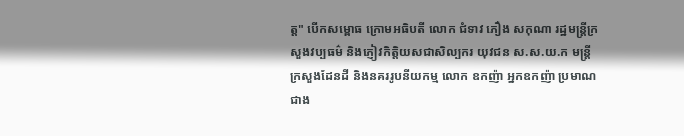ត្ត" បើកសម្ពោធ ក្រោមអធិបតី លោក ជំទាវ ភឿង សកុណា រដ្ឋមន្ត្រីក្រសួងវប្បធម៌ និងភ្ញៀវកិត្តិយសជាសិល្បករ យុវជន ស.ស.យ.ក មន្ត្រីក្រសួងដែនដី និងនគររូបនីយកម្ម លោក ឧកញ៉ា អ្នកឧកញ៉ា ប្រមាណជាង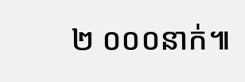២ ០០០នាក់៕